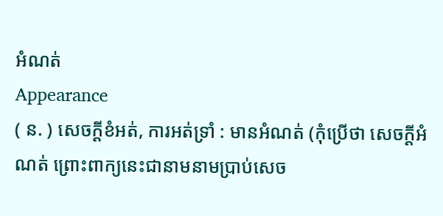អំណត់
Appearance
( ន. ) សេចក្ដីខំអត់, ការអត់ទ្រាំ : មានអំណត់ (កុំប្រើថា សេចក្ដីអំណត់ ព្រោះពាក្យនេះជានាមនាមប្រាប់សេច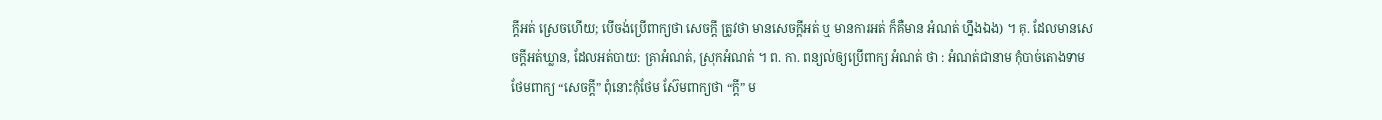ក្ដីអត់ ស្រេចហើយ; បើចង់ប្រើពាក្យថា សេចក្ដី ត្រូវថា មានសេចក្ដីអត់ ឬ មានការអត់ ក៏គឺមាន អំណត់ ហ្នឹងឯង) ។ គុ. ដែលមានសេចក្ដីអត់ឃ្លាន, ដែលអត់បាយ: គ្រាអំណត់, ស្រុកអំណត់ ។ ព. កា. ពន្យល់ឲ្យប្រើពាក្យ អំណត់ ថា : អំណត់ជានាម កុំបាច់តោងទាម ថែមពាក្យ “សេចក្ដី” ពុំនោះកុំថែម ស៊ែមពាក្យថា “ក្តី” ម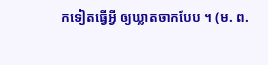កទៀតធ្វើអ្វី ឲ្យឃ្លាតចាកបែប ។ (ម. ព.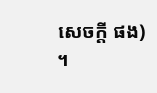សេចក្ដី ផង) ។